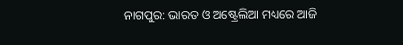ନାଗପୁର: ଭାରତ ଓ ଅଷ୍ଟ୍ରେଲିଆ ମଧ୍ୟରେ ଆଜି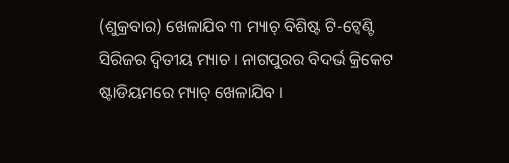(ଶୁକ୍ରବାର) ଖେଳାଯିବ ୩ ମ୍ୟାଚ୍ ବିଶିଷ୍ଟ ଟି-ଟ୍ବେଣ୍ଟି ସିରିଜର ଦ୍ବିତୀୟ ମ୍ୟାଚ । ନାଗପୁରର ବିଦର୍ଭ କ୍ରିକେଟ ଷ୍ଟାଡିୟମରେ ମ୍ୟାଚ୍ ଖେଳାଯିବ ।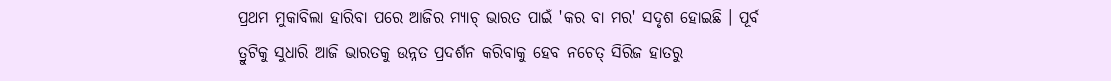ପ୍ରଥମ ମୁକାବିଲା ହାରିବା ପରେ ଆଜିର ମ୍ୟାଚ୍ ଭାରତ ପାଇଁ 'କର ବା ମର' ସଦୃଶ ହୋଇଛି । ପୂର୍ବ ତ୍ରୁଟିକୁ ସୁଧାରି ଆଜି ଭାରତକୁ ଉନ୍ନତ ପ୍ରଦର୍ଶନ କରିବାକୁ ହେବ ନଚେତ୍ ସିରିଜ ହାତରୁ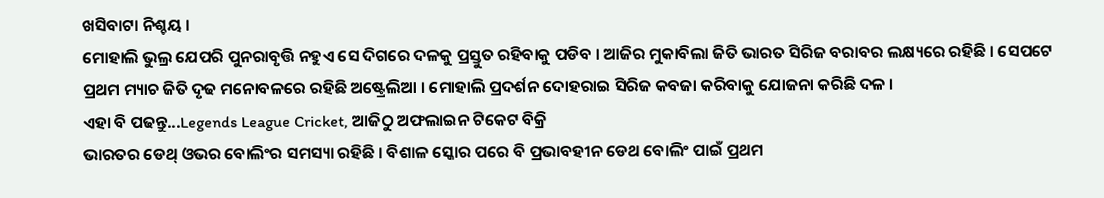ଖସିବାଟା ନିଶ୍ଚୟ ।
ମୋହାଲି ଭୁଲ୍ର ଯେପରି ପୁନରାବୃତ୍ତି ନହୁଏ ସେ ଦିଗରେ ଦଳକୁ ପ୍ରସ୍ତୁତ ରହିବାକୁ ପଡିବ । ଆଜିର ମୁକାବିଲା ଜିତି ଭାରତ ସିରିଜ ବରାବର ଲକ୍ଷ୍ୟରେ ରହିଛି । ସେପଟେ ପ୍ରଥମ ମ୍ୟାଚ ଜିତି ଦୃଢ ମନୋବଳରେ ରହିଛି ଅଷ୍ଟ୍ରେଲିଆ । ମୋହାଲି ପ୍ରଦର୍ଶନ ଦୋହରାଇ ସିରିଜ କବଜା କରିବାକୁ ଯୋଜନା କରିଛି ଦଳ ।
ଏହା ବି ପଢନ୍ତୁ...Legends League Cricket, ଆଜିଠୁ ଅଫଲାଇନ ଟିକେଟ ବିକ୍ରି
ଭାରତର ଡେଥ୍ ଓଭର ବୋଲିଂର ସମସ୍ୟା ରହିଛି । ବିଶାଳ ସ୍କୋର ପରେ ବି ପ୍ରଭାବହୀନ ଡେଥ ବୋଲିଂ ପାଇଁ ପ୍ରଥମ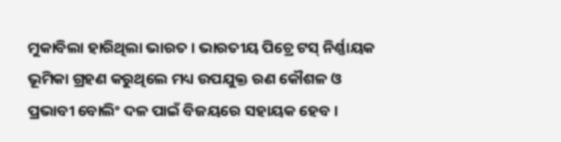ମୁକାବିଲା ହାରିଥିଲା ଭାରତ । ଭାରତୀୟ ପିଚ୍ରେ ଟସ୍ ନିର୍ଣ୍ଣାୟକ ଭୂମିକା ଗ୍ରହଣ କରୁଥିଲେ ମଧ୍ୟ ଉପଯୁକ୍ତ ରଣ କୌଶଳ ଓ ପ୍ରଭାବୀ ବୋଲିଂ ଦଳ ପାଇଁ ବିଜୟରେ ସହାୟକ ହେବ ।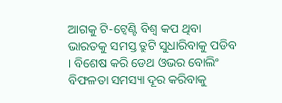ଆଗକୁ ଟି-ଟ୍ବେଣ୍ଟି ବିଶ୍ବ କପ ଥିବା ଭାରତକୁ ସମସ୍ତ ତ୍ରୁଟି ସୁଧାରିବାକୁ ପଡିବ । ବିଶେଷ କରି ଡେଥ ଓଭର ବୋଲିଂ ବିଫଳତା ସମସ୍ୟା ଦୂର କରିବାକୁ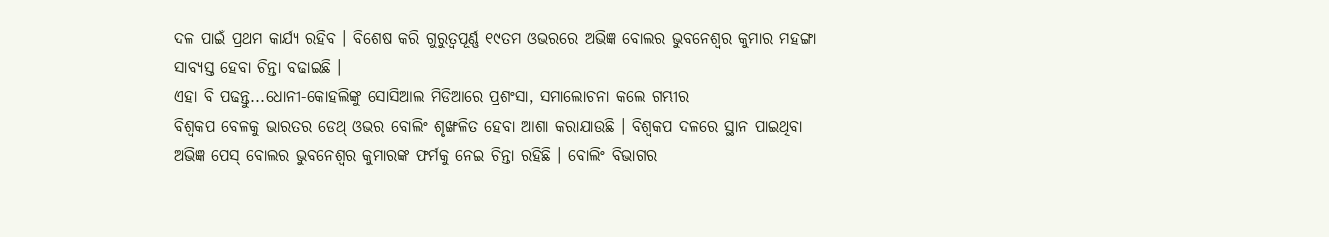ଦଳ ପାଇଁ ପ୍ରଥମ କାର୍ଯ୍ୟ ରହିବ । ବିଶେଷ କରି ଗୁରୁତ୍ବପୂର୍ଣ୍ଣ ୧୯ତମ ଓଭରରେ ଅଭିଜ୍ଞ ବୋଲର ଭୁବନେଶ୍ବର କୁମାର ମହଙ୍ଗା ସାବ୍ୟସ୍ତ ହେବା ଚିନ୍ତା ବଢାଇଛି ।
ଏହା ବି ପଢନ୍ତୁ...ଧୋନୀ-କୋହଲିଙ୍କୁ ସୋସିଆଲ ମିଡିଆରେ ପ୍ରଶଂସା, ସମାଲୋଚନା କଲେ ଗମ୍ଭୀର
ବିଶ୍ବକପ ବେଳକୁ ଭାରତର ଡେଥ୍ ଓଭର ବୋଲିଂ ଶୃଙ୍ଖଳିତ ହେବା ଆଶା କରାଯାଉଛି । ବିଶ୍ବକପ ଦଳରେ ସ୍ଥାନ ପାଇଥିବା ଅଭିଜ୍ଞ ପେସ୍ ବୋଲର ଭୁବନେଶ୍ବର କୁମାରଙ୍କ ଫର୍ମକୁ ନେଇ ଚିନ୍ତା ରହିଛି । ବୋଲିଂ ବିଭାଗର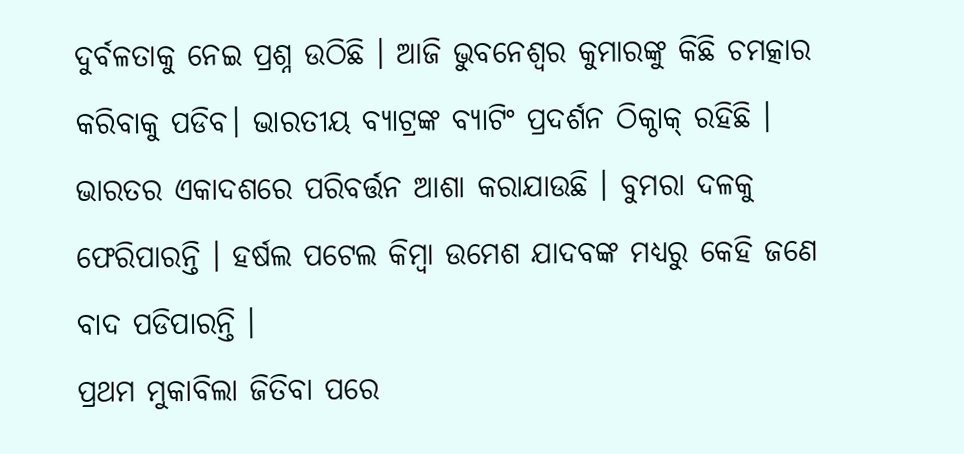ଦୁର୍ବଳତାକୁ ନେଇ ପ୍ରଶ୍ନ ଉଠିଛି । ଆଜି ଭୁବନେଶ୍ବର କୁମାରଙ୍କୁ କିଛି ଚମତ୍କାର କରିବାକୁ ପଡିବ। ଭାରତୀୟ ବ୍ୟାଟ୍ରଙ୍କ ବ୍ୟାଟିଂ ପ୍ରଦର୍ଶନ ଠିକ୍ଠାକ୍ ରହିଛି । ଭାରତର ଏକାଦଶରେ ପରିବର୍ତ୍ତନ ଆଶା କରାଯାଉଛି । ବୁମରା ଦଳକୁ ଫେରିପାରନ୍ତି । ହର୍ଷଲ ପଟେଲ କିମ୍ବା ଉମେଶ ଯାଦବଙ୍କ ମଧ୍ୟରୁ କେହି ଜଣେ ବାଦ ପଡିପାରନ୍ତି ।
ପ୍ରଥମ ମୁକାବିଲା ଜିତିବା ପରେ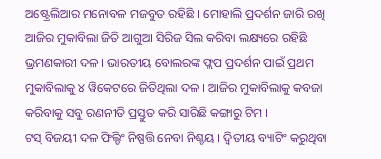ଅଷ୍ଟ୍ରେଲିଆର ମନୋବଳ ମଜବୁତ ରହିଛି । ମୋହାଲି ପ୍ରଦର୍ଶନ ଜାରି ରଖି ଆଜିର ମୁକାବିଲା ଜିତି ଆଗୁଆ ସିରିଜ ସିଲ କରିବା ଲକ୍ଷ୍ୟରେ ରହିଛି ଭ୍ରମଣକାରୀ ଦଳ । ଭାରତୀୟ ବୋଲରଙ୍କ ଫ୍ଲପ ପ୍ରଦର୍ଶନ ପାଇଁ ପ୍ରଥମ ମୁକାବିଲାକୁ ୪ ୱିକେଟରେ ଜିତିଥିଲା ଦଳ । ଆଜିର ମୁକାବିଲାକୁ କବଜା କରିବାକୁ ସବୁ ରଣନୀତି ପ୍ରସ୍ତୁତ କରି ସାରିଛି କଙ୍ଗାରୁ ଟିମ ।
ଟସ୍ ବିଜୟୀ ଦଳ ଫିଲ୍ଡିଂ ନିଷ୍ପତ୍ତି ନେବା ନିଶ୍ଚୟ । ଦ୍ବିତୀୟ ବ୍ୟାଟିଂ କରୁଥିବା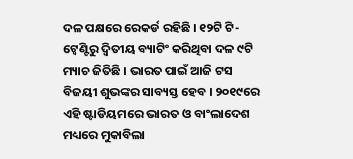ଦଳ ପକ୍ଷରେ ରେକର୍ଡ ରହିଛି । ୧୨ଟି ଟି-ଟ୍ବେଣ୍ଟିରୁ ଦ୍ବିତୀୟ ବ୍ୟାଟିଂ କରିଥିବା ଦଳ ୯ଟି ମ୍ୟାଚ ଜିତିଛି । ଭାରତ ପାଇଁ ଆଜି ଟସ ବିଜୟୀ ଶୁଭଙ୍କର ସାବ୍ୟସ୍ତ ହେବ । ୨୦୧୯ରେ ଏହି ଷ୍ଟାଡିୟମରେ ଭାରତ ଓ ବାଂଲାଦେଶ ମଧ୍ୟରେ ମୁକାବିଲା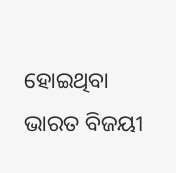ହୋଇଥିବା ଭାରତ ବିଜୟୀ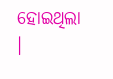ହୋଇଥିଲା ।